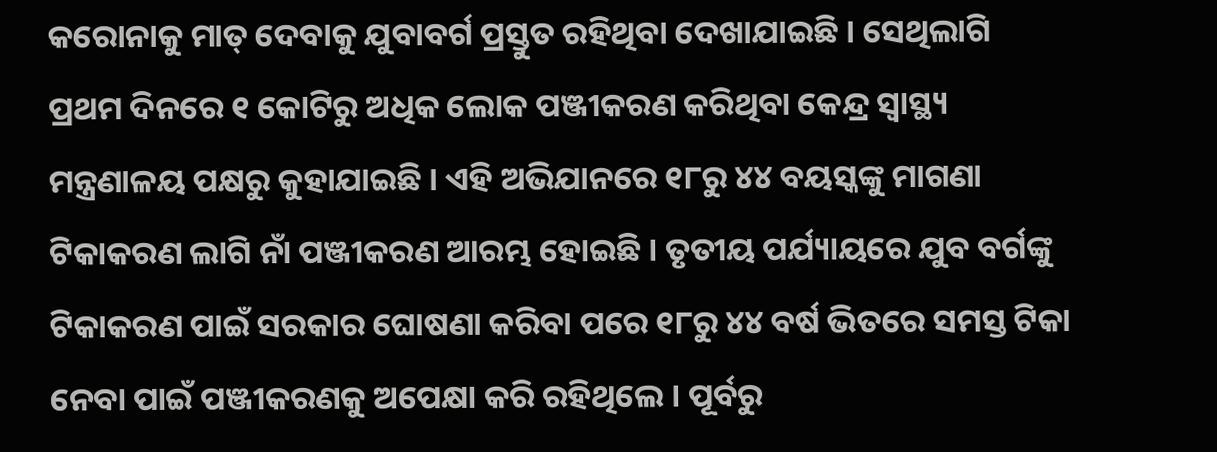କରୋନାକୁ ମାତ୍ ଦେବାକୁ ଯୁବାବର୍ଗ ପ୍ରସ୍ତୁତ ରହିଥିବା ଦେଖାଯାଇଛି । ସେଥିଲାଗି ପ୍ରଥମ ଦିନରେ ୧ କୋଟିରୁ ଅଧିକ ଲୋକ ପଞ୍ଜୀକରଣ କରିଥିବା କେନ୍ଦ୍ର ସ୍ୱାସ୍ଥ୍ୟ ମନ୍ତ୍ରଣାଳୟ ପକ୍ଷରୁ କୁହାଯାଇଛି । ଏହି ଅଭିଯାନରେ ୧୮ରୁ ୪୪ ବୟସ୍କଙ୍କୁ ମାଗଣା ଟିକାକରଣ ଲାଗି ନାଁ ପଞ୍ଜୀକରଣ ଆରମ୍ଭ ହୋଇଛି । ତୃତୀୟ ପର୍ଯ୍ୟାୟରେ ଯୁବ ବର୍ଗଙ୍କୁ ଟିକାକରଣ ପାଇଁ ସରକାର ଘୋଷଣା କରିବା ପରେ ୧୮ରୁ ୪୪ ବର୍ଷ ଭିତରେ ସମସ୍ତ ଟିକା ନେବା ପାଇଁ ପଞ୍ଜୀକରଣକୁ ଅପେକ୍ଷା କରି ରହିଥିଲେ । ପୂର୍ବରୁ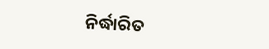ନିର୍ଦ୍ଧାରିତ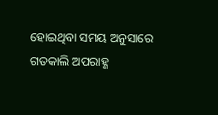ହୋଇଥିବା ସମୟ ଅନୁସାରେ ଗତକାଲି ଅପରାହ୍ଣ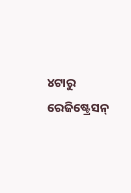୪ଟାରୁ ରେଜିଷ୍ଟ୍ରେସନ୍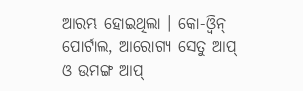ଆରମ୍ଭ ହୋଇଥିଲା । କୋ-ଓ୍ୱିନ୍ ପୋର୍ଟାଲ, ଆରୋଗ୍ୟ ସେତୁ ଆପ୍ ଓ ଉମଙ୍ଗ ଆପ୍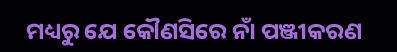ମଧ୍ୟରୁ ଯେ କୌଣସିରେ ନାଁ ପଞ୍ଜୀକରଣ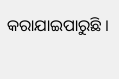କରାଯାଇପାରୁଛି ।